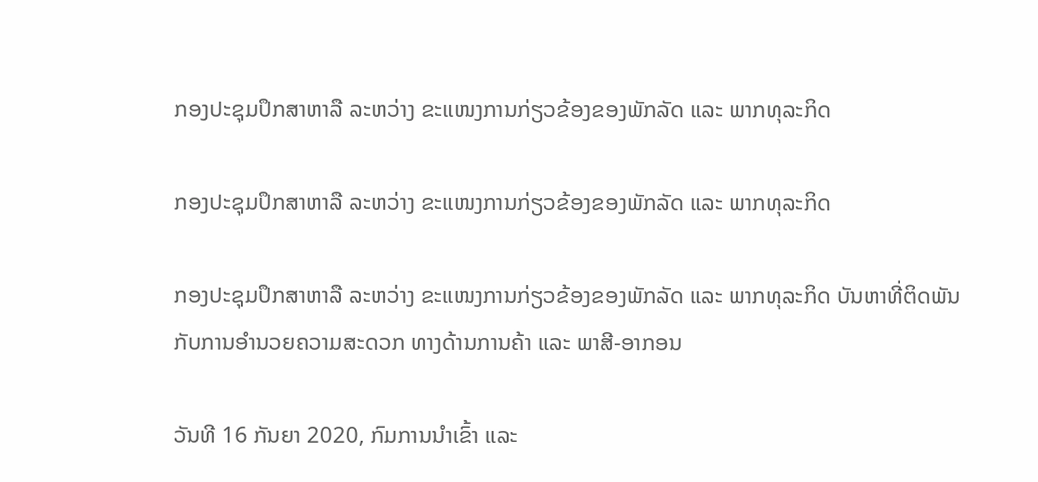ກອງປະຊຸມປຶກສາຫາລື ລະຫວ່າງ ຂະແໜງການກ່ຽວຂ້ອງຂອງພັກລັດ ແລະ ພາກທຸລະກິດ

ກອງປະຊຸມປຶກສາຫາລື ລະຫວ່າງ ຂະແໜງການກ່ຽວຂ້ອງຂອງພັກລັດ ແລະ ພາກທຸລະກິດ

ກອງປະຊຸມປຶກສາຫາລື ລະຫວ່າງ ຂະແໜງການກ່ຽວຂ້ອງຂອງພັກລັດ ແລະ ພາກທຸລະກິດ ບັນຫາທີ່ຕິດພັນກັບການອຳນວຍຄວາມສະດວກ ທາງດ້ານການຄ້າ ແລະ ພາສີ-ອາກອນ

ວັນທີ 16 ກັນຍາ 2020, ກົມການນຳເຂົ້າ ແລະ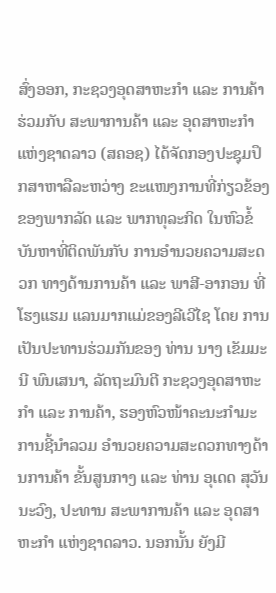ສົ່ງອອກ, ກະຊວງອຸດສາຫະກຳ ແລະ ການຄ້າ ຮ່ວມກັບ ສະພາການຄ້າ ແລະ ອຸດສາຫະກໍາແຫ່ງຊາດລາວ (ສຄອຊ) ໄດ້ຈັດກອງປະຊຸມປຶກສາຫາລືລະຫວ່າງ ຂະແໜງການທີ່ກ່ຽວຂ້ອງ ຂອງພາກລັດ ແລະ ພາກທຸລະກິດ ໃນຫົວຂໍ້ ບັນຫາທີ່ຕິດພັນກັບ ການອຳນວຍຄວາມສະດວກ ທາງດ້ານການຄ້າ ແລະ ພາສີ-ອາກອນ ທີ່ ໂຮງແຮມ ແລນມາກແມ່ຂອງລີເວີໄຊ ໂດຍ ການເປັນປະທານຮ່ວມກັນຂອງ ທ່ານ ນາງ ເຂັມມະນີ ພົນເສນາ, ລັດຖະມົນຕີ ກະຊວງອຸດສາຫະກຳ ແລະ ການຄ້າ, ຮອງຫົວໜ້າຄະນະກຳມະການຊີ້ນຳລວມ ອຳນວຍຄວາມສະດວກທາງດ້ານການຄ້າ ຂັ້ນສູນກາງ ແລະ ທ່ານ ອຸເດດ ສຸວັນນະວົງ, ປະທານ ສະພາການຄ້າ ແລະ ອຸດສາຫະກຳ ແຫ່ງຊາດລາວ. ນອກນັ້ນ ຍັງມີ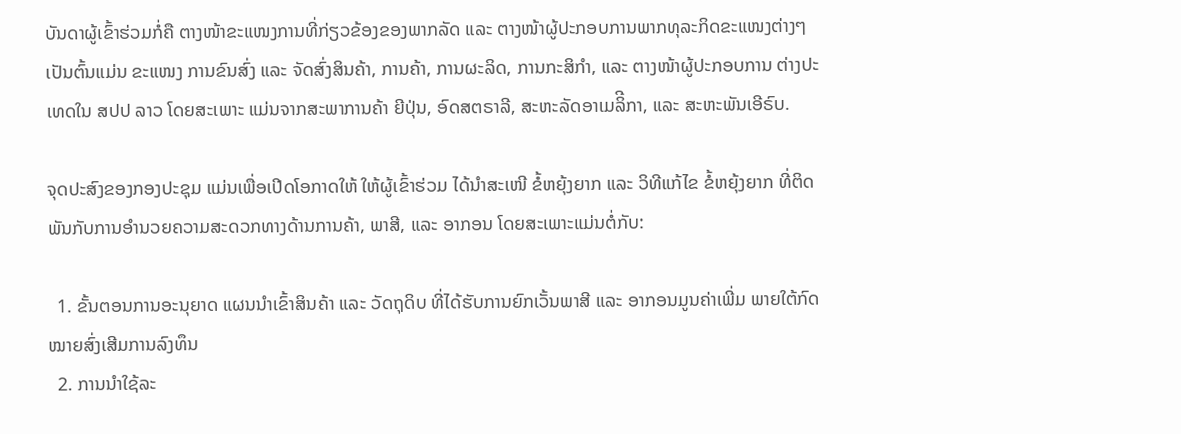ບັນດາຜູ້ເຂົ້າຮ່ວມກໍ່ຄື ຕາງໜ້າຂະແໜງການທີ່ກ່ຽວຂ້ອງຂອງພາກລັດ ແລະ ຕາງໜ້າຜູ້ປະກອບການພາກທຸລະກິດຂະແໜງຕ່າງໆ ເປັນຕົ້ນແມ່ນ ຂະແໜງ ການຂົນສົ່ງ ແລະ ຈັດສົ່ງສິນຄ້າ, ການຄ້າ, ການຜະລິດ, ການກະສິກຳ, ແລະ ຕາງໜ້າຜູ້ປະກອບການ ຕ່າງປະເທດໃນ ສປປ ລາວ ໂດຍສະເພາະ ແມ່ນຈາກສະພາການຄ້າ ຍີປຸ່ນ, ອົດສຕຣາລີ, ສະຫະລັດອາເມລິີກາ, ແລະ ສະຫະພັນເອີຣົບ.

ຈຸດປະສົງຂອງກອງປະຊຸມ ແມ່ນເພື່ອເປີດໂອກາດໃຫ້ ໃຫ້ຜູ້ເຂົ້າຮ່ວມ ໄດ້ນໍາສະເໜີ ຂໍ້ຫຍຸ້ງຍາກ ແລະ ວິທີແກ້ໄຂ ຂໍ້ຫຍຸ້ງຍາກ ທີ່ຕິດພັນກັບການອຳນວຍຄວາມສະດວກທາງດ້ານການຄ້າ, ພາສີ, ແລະ ອາກອນ ໂດຍສະເພາະແມ່ນຕໍ່ກັບ:

  1. ຂັ້ນຕອນການອະນຸຍາດ ແຜນນຳເຂົ້າສິນຄ້າ ແລະ ວັດຖຸດິບ ທີ່ໄດ້ຮັບການຍົກເວັ້ນພາສີ ແລະ ອາກອນມູນຄ່າເພີ່ມ ພາຍໃຕ້ກົດໝາຍສົ່ງເສີມການລົງທຶນ
  2. ການນຳໃຊ້ລະ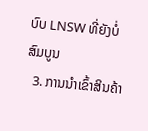ບົບ LNSW ທີ່ຍັງບໍ່ສົມບູນ
  3. ການນຳເຂົ້າສິນຄ້າ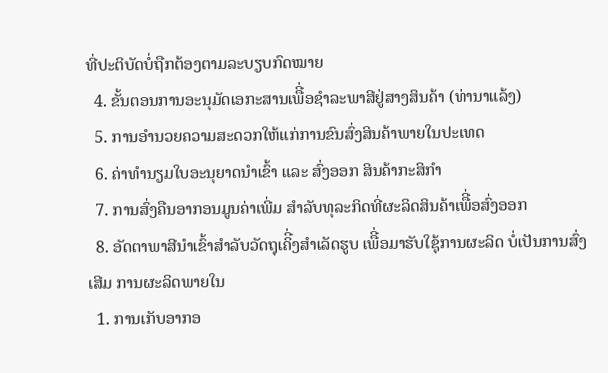ທີ່ປະຕິບັດບໍ່ຖືກຕ້ອງຕາມລະບຽບກົດໝາຍ
  4. ຂັ້ນຕອນການອະນຸມັດເອກະສານເພືີ່ອຊຳລະພາສີຢູ່ສາງສິນຄ້າ (ທ່ານາແລ້ງ)
  5. ການອຳນວຍຄວາມສະດວກໃຫ້ແກ່ການຂົນສົ່ງສິນຄ້າພາຍໃນປະເທດ
  6. ຄ່າທຳນຽມໃບອະນຸຍາດນຳເຂົ້າ ແລະ ສົ່ງອອກ ສິນຄ້າກະສິກຳ
  7. ການສົ່ງຄືນອາກອນມູນຄ່າເພີ່ມ ສຳລັບທຸລະກິດທີ່ຜະລິດສິນຄ້າເພືີ່ອສົ່ງອອກ
  8. ອັດຕາພາສີນຳເຂົ້າສຳລັບວັດຖຸເຄິີ່ງສຳເລັດຮູບ ເພືີ່ອມາຮັບໃຊຸ້ການຜະລິດ ບໍ່ເປັນການສົ່ງເສີມ ການຜະລິດພາຍໃນ
  1. ການເກັບອາກອ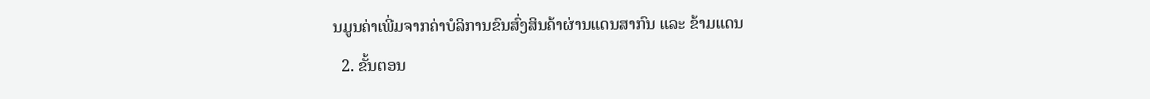ນມູນຄ່າເພີ່ມຈາກຄ່າບໍລິການຂົນສົ່ງສິນຄ້າຜ່ານແດນສາກົນ ແລະ ຂ້າມແດນ
  2. ຂັ້ນຕອນ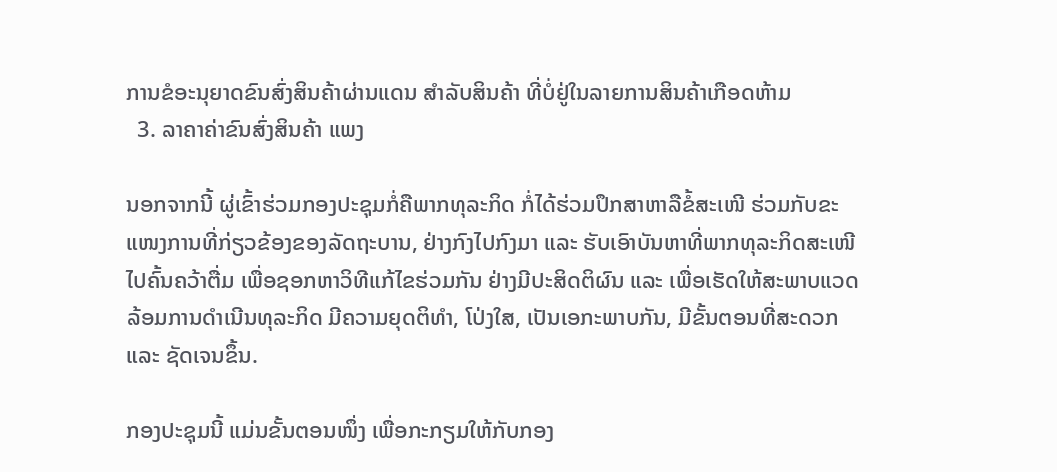ການຂໍອະນຸຍາດຂົນສົ່ງສິນຄ້າຜ່ານແດນ ສຳລັບສິນຄ້າ ທີ່ບໍ່ຢູ່ໃນລາຍການສິນຄ້າເກືອດຫ້າມ
  3. ລາຄາຄ່າຂົນສົ່ງສິນຄ້າ ແພງ

ນອກຈາກນີ້ ຜູ່ເຂົ້າຮ່ວມກອງປະຊຸມກໍ່ຄືພາກທຸລະກິດ ກໍ່ໄດ້ຮ່ວມປຶກສາຫາລືຂໍ້ສະເໜີ ຮ່ວມກັບຂະແໜງການທີ່ກ່ຽວຂ້ອງຂອງລັດຖະບານ, ຢ່າງກົງໄປກົງມາ ແລະ ຮັບເອົາບັນຫາທີ່ພາກທຸລະກິດສະເໜີ ໄປຄົ້ນຄວ້າຕື່ມ ເພື່ອຊອກຫາວິທີແກ້ໄຂຮ່ວມກັນ ຢ່າງມີປະສິດຕິຜົນ ແລະ ເພື່ອເຮັດໃຫ້ສະພາບແວດລ້ອມການດໍາເນີນທຸລະກິດ ມີຄວາມຍຸດຕິທໍາ, ໂປ່ງໃສ, ເປັນເອກະພາບກັນ, ມີຂັ້ນຕອນທີ່ສະດວກ ແລະ ຊັດເຈນຂຶ້ນ.

ກອງປະຊຸມນີ້ ແມ່ນຂັ້ນຕອນໜຶ່ງ ເພື່ອກະກຽມໃຫ້ກັບກອງ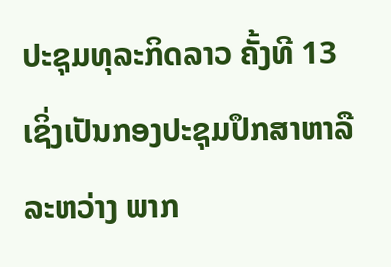ປະຊຸມທຸລະກິດລາວ ຄັ້ງທີ 13 ເຊິ່ງເປັນກອງປະຊຸມປຶກສາຫາລື ລະຫວ່າງ ພາກ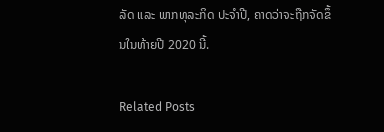ລັດ ແລະ ພາກທຸລະກິດ ປະຈໍາປີ, ຄາດວ່າຈະຖືກຈັດຂຶ້ນໃນທ້າຍປີ 2020 ນີ້.

Related Posts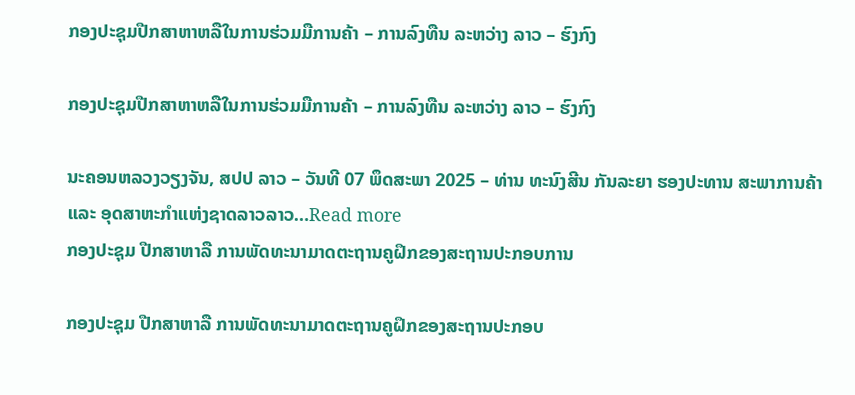ກອງປະຊຸມປືກສາຫາຫລືໃນການຮ່ວມມືການຄ້າ – ການລົງທືນ ລະຫວ່າງ ລາວ – ຮົງກົງ

ກອງປະຊຸມປືກສາຫາຫລືໃນການຮ່ວມມືການຄ້າ – ການລົງທືນ ລະຫວ່າງ ລາວ – ຮົງກົງ

ນະຄອນຫລວງວຽງຈັນ, ສປປ ລາວ – ວັນທີ 07 ພຶດສະພາ 2025 – ທ່ານ ທະນົງສີນ ກັນລະຍາ ຮອງປະທານ ສະພາການຄ້າແລະ ອຸດສາຫະກຳແຫ່ງຊາດລາວລາວ…Read more
ກອງປະຊຸມ ປືກສາຫາລື ການພັດທະນາມາດຕະຖານຄູຝຶກຂອງສະຖານປະກອບການ

ກອງປະຊຸມ ປືກສາຫາລື ການພັດທະນາມາດຕະຖານຄູຝຶກຂອງສະຖານປະກອບ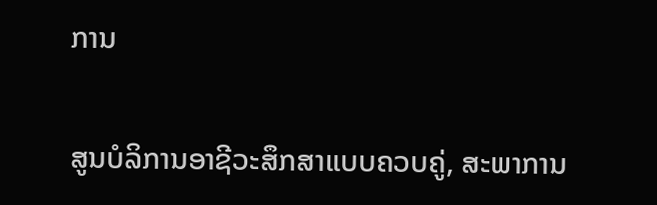ການ

ສູນບໍລິການອາຊີວະສຶກສາແບບຄວບຄູ່, ສະພາການ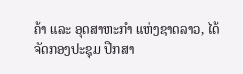ຄ້າ ແລະ ອຸດສາຫະກຳ ແຫ່ງຊາດລາວ, ໄດ້ຈັດກອງປະຊຸມ ປືກສາ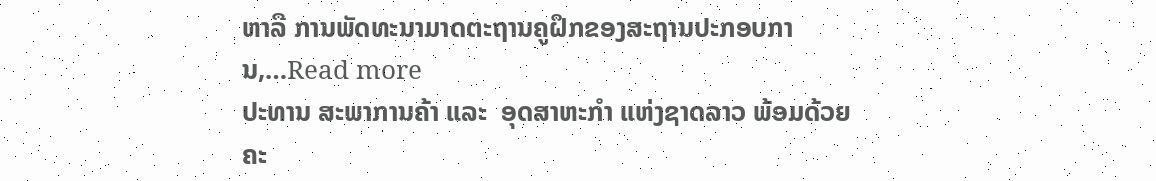ຫາລື ການພັດທະນາມາດຕະຖານຄູຝຶກຂອງສະຖານປະກອບການ,…Read more
ປະທານ ສະພາການຄ້າ ແລະ  ອຸດສາຫະກຳ ແຫ່ງຊາດລາວ ພ້ອມດ້ວຍຄະ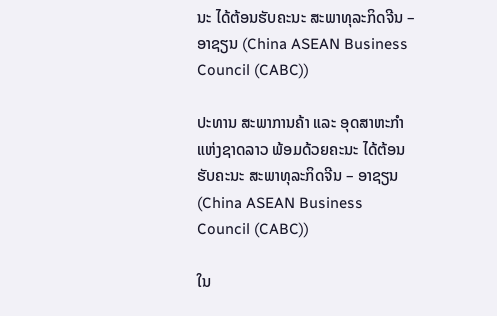ນະ ໄດ້ຕ້ອນຮັບຄະນະ ສະພາທຸລະກິດຈີນ – ອາຊຽນ (China ASEAN Business Council (CABC))

ປະທານ ສະພາການຄ້າ ແລະ ອຸດສາຫະກຳ ແຫ່ງຊາດລາວ ພ້ອມດ້ວຍຄະນະ ໄດ້ຕ້ອນຮັບຄະນະ ສະພາທຸລະກິດຈີນ – ອາຊຽນ (China ASEAN Business Council (CABC))

ໃນ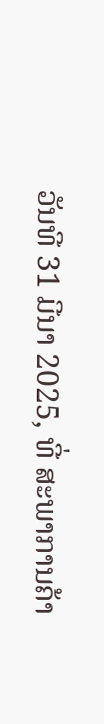ວັນທີ 31 ມີນາ 2025, ທີ່ ສະພາການຄ້າ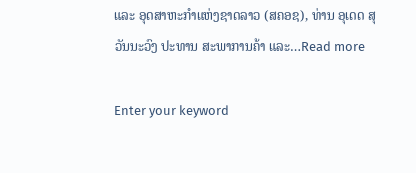ແລະ ອຸດສາຫະກຳແຫ່ງຊາດລາວ (ສຄອຊ), ທ່ານ ອຸເດດ ສຸວັນນະວົງ ປະທານ ສະພາການຄ້າ ແລະ…Read more

Enter your keyword